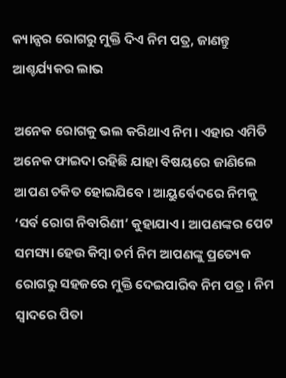କ୍ୟାନ୍ସର ରୋଗରୁ ମୁକ୍ତି ଦିଏ ନିମ ପତ୍ର, ଜାଣନ୍ତୁ ଆଶ୍ଚର୍ଯ୍ୟକର ଲାଭ

ଅନେକ ରୋଗକୁ ଭଲ କରିଥାଏ ନିମ। ଏହାର ଏମିତି ଅନେକ ଫାଇଦା ରହିଛି ଯାହା ବିଷୟରେ ଜାଣିଲେ ଆପଣ ଚକିତ ହୋଇଯିବେ। ଆୟୁର୍ବେଦରେ ନିମକୁ ‘ସର୍ବ ରୋଗ ନିବାରିଣୀ’ କୁହାଯାଏ । ଆପଣଙ୍କର ପେଟ ସମସ୍ୟା ହେଉ କିମ୍ବା ଚର୍ମ ନିମ ଆପଣଙ୍କୁ ପ୍ରତ୍ୟେକ ରୋଗରୁ ସହଜରେ ମୁକ୍ତି ଦେଇପାରିବ ନିମ ପତ୍ର। ନିମ ସ୍ୱାଦରେ ପିତା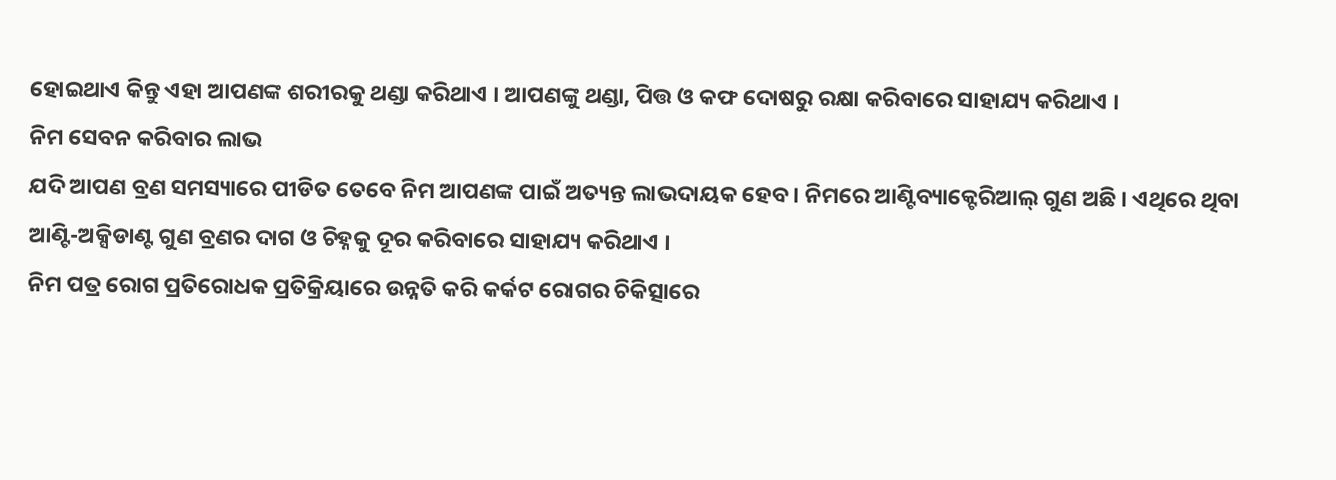ହୋଇଥାଏ କିନ୍ତୁ ଏହା ଆପଣଙ୍କ ଶରୀରକୁ ଥଣ୍ଡା କରିଥାଏ । ଆପଣଙ୍କୁ ଥଣ୍ଡା, ପିତ୍ତ ଓ କଫ ଦୋଷରୁ ରକ୍ଷା କରିବାରେ ସାହାଯ୍ୟ କରିଥାଏ ।
ନିମ ସେବନ କରିବାର ଲାଭ
ଯଦି ଆପଣ ବ୍ରଣ ସମସ୍ୟାରେ ପୀଡିତ ତେବେ ନିମ ଆପଣଙ୍କ ପାଇଁ ଅତ୍ୟନ୍ତ ଲାଭଦାୟକ ହେବ । ନିମରେ ଆଣ୍ଟିବ୍ୟାକ୍ଟେରିଆଲ୍ ଗୁଣ ଅଛି । ଏଥିରେ ଥିବା ଆଣ୍ଟି-ଅକ୍ସିଡାଣ୍ଟ ଗୁଣ ବ୍ରଣର ଦାଗ ଓ ଚିହ୍ନକୁ ଦୂର କରିବାରେ ସାହାଯ୍ୟ କରିଥାଏ ।
ନିମ ପତ୍ର ରୋଗ ପ୍ରତିରୋଧକ ପ୍ରତିକ୍ରିୟାରେ ଉନ୍ନତି କରି କର୍କଟ ରୋଗର ଚିକିତ୍ସାରେ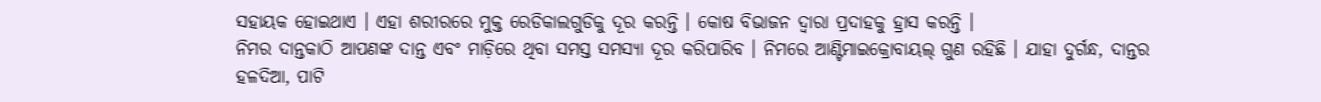ସହାୟକ ହୋଇଥାଏ । ଏହା ଶରୀରରେ ମୁକ୍ତ ରେଡିକାଲଗୁଡିକୁ ଦୂର କରନ୍ତି । କୋଷ ବିଭାଜନ ଦ୍ୱାରା ପ୍ରଦାହକୁ ହ୍ରାସ କରନ୍ତି ।
ନିମର ଦାନ୍ତକାଠି ଆପଣଙ୍କ ଦାନ୍ତ ଏବଂ ମାଡ଼ିରେ ଥିବା ସମସ୍ତ ସମସ୍ୟା ଦୂର କରିପାରିବ । ନିମରେ ଆଣ୍ଟିମାଇକ୍ରୋବାୟଲ୍ ଗୁଣ ରହିଛି । ଯାହା ଦୁର୍ଗନ୍ଧ, ଦାନ୍ତର ହଳଦିଆ, ପାଟି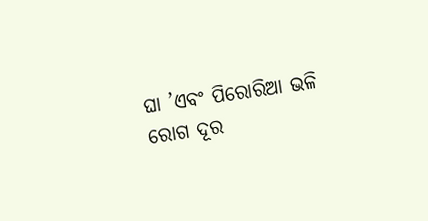ଘା ’ଏବଂ ପିରୋରିଆ ଭଳି ରୋଗ ଦୂର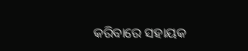କରିବାରେ ସହାୟକ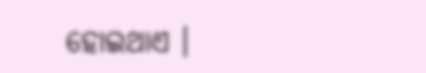ହୋଇଥାଏ ।